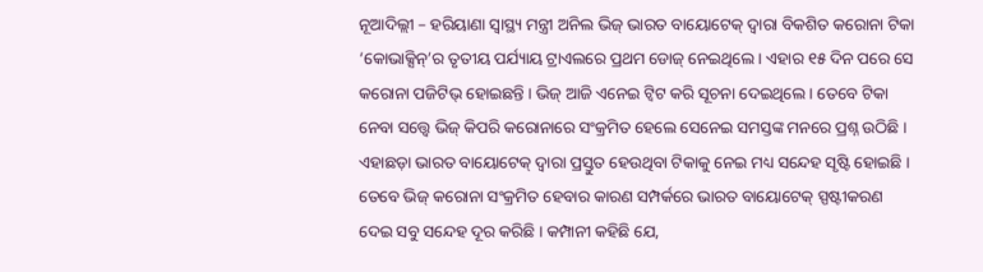ନୂଆଦିଲ୍ଲୀ – ହରିୟାଣା ସ୍ୱାସ୍ଥ୍ୟ ମନ୍ତ୍ରୀ ଅନିଲ ଭିଜ୍ ଭାରତ ବାୟୋଟେକ୍ ଦ୍ୱାରା ବିକଶିତ କରୋନା ଟିକା ‘କୋଭାକ୍ସିନ୍’ର ତୃତୀୟ ପର୍ଯ୍ୟାୟ ଟ୍ରାଏଲରେ ପ୍ରଥମ ଡୋଜ୍ ନେଇଥିଲେ । ଏହାର ୧୫ ଦିନ ପରେ ସେ କରୋନା ପଜିଟିଭ୍ ହୋଇଛନ୍ତି । ଭିଜ୍ ଆଜି ଏନେଇ ଟ୍ୱିଟ କରି ସୂଚନା ଦେଇଥିଲେ । ତେବେ ଟିକା ନେବା ସତ୍ତ୍ୱେ ଭିଜ୍ କିପରି କରୋନାରେ ସଂକ୍ରମିତ ହେଲେ ସେନେଇ ସମସ୍ତଙ୍କ ମନରେ ପ୍ରଶ୍ନ ଉଠିଛି । ଏହାଛଡ଼ା ଭାରତ ବାୟୋଟେକ୍ ଦ୍ୱାରା ପ୍ରସ୍ତୁତ ହେଉଥିବା ଟିକାକୁ ନେଇ ମଧ୍ୟ ସନ୍ଦେହ ସୃଷ୍ଟି ହୋଇଛି । ତେବେ ଭିଜ୍ କରୋନା ସଂକ୍ରମିତ ହେବାର କାରଣ ସମ୍ପର୍କରେ ଭାରତ ବାୟୋଟେକ୍ ସ୍ପଷ୍ଟୀକରଣ ଦେଇ ସବୁ ସନ୍ଦେହ ଦୂର କରିଛି । କମ୍ପାନୀ କହିଛି ଯେ,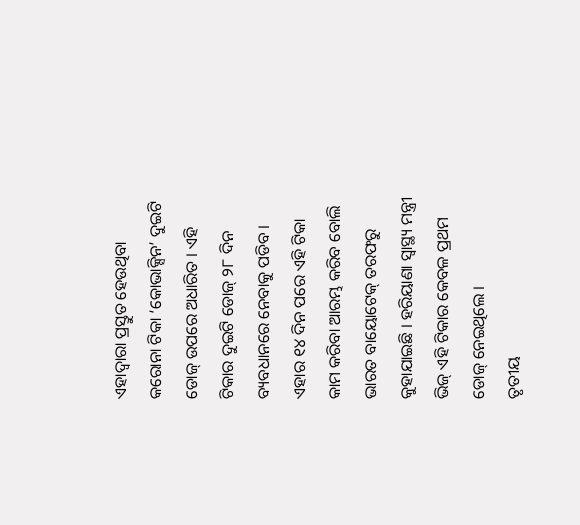ଏହାଦ୍ୱାରା ପ୍ରସ୍ତୁତ ହେଉଥିବା କରୋନା ଟିକା ‘କୋଭାକ୍ସିନ’ ଦୁଇଟି ଡୋଜ୍ ଉପରେ ଅଧାରିତ । ଏହି ଟିକାର ଦୁଇଟି ଡୋଜ୍ ୨୮ ଦିନ ବ୍ୟବଧାନରେ ନେବାକୁ ପଡିବ । ଏହାର ୧୪ ଦିନ ପରେ ଏହି ଟିକା କାମ କରିବା ଆରମ୍ଭ କରିବ ବୋଲି ଭାରତ ବାୟୋଟେକ୍ ତରଫରୁ କୁହାଯାଇଛି । ହରିୟାଣା ସ୍ୱାସ୍ଥ୍ୟ ମନ୍ତ୍ରୀ ଭିଜ୍ ଏହି ଟିକାର କେବଳ ପ୍ରଥମ ଡୋଜ୍ ନେଇଥିଲେ ।
ତୃତୀୟ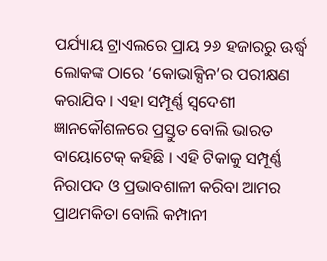ପର୍ଯ୍ୟାୟ ଟ୍ରାଏଲରେ ପ୍ରାୟ ୨୬ ହଜାରରୁ ଊର୍ଦ୍ଧ୍ୱ ଲୋକଙ୍କ ଠାରେ ‘କୋଭାକ୍ସିନ’ର ପରୀକ୍ଷଣ କରାଯିବ । ଏହା ସମ୍ପୂର୍ଣ୍ଣ ସ୍ୱଦେଶୀ ଜ୍ଞାନକୌଶଳରେ ପ୍ରସ୍ତୁତ ବୋଲି ଭାରତ ବାୟୋଟେକ୍ କହିଛି । ଏହି ଟିକାକୁ ସମ୍ପୂର୍ଣ୍ଣ ନିରାପଦ ଓ ପ୍ରଭାବଶାଳୀ କରିବା ଆମର ପ୍ରାଥମକିତା ବୋଲି କମ୍ପାନୀ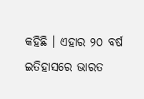କହିଛି । ଏହାର ୨୦ ବର୍ଷ ଇତିହାସରେ ଭାରତ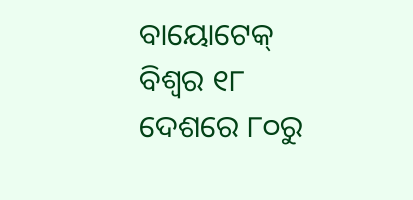ବାୟୋଟେକ୍ ବିଶ୍ୱର ୧୮ ଦେଶରେ ୮୦ରୁ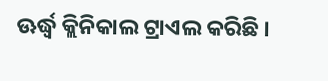ଊର୍ଦ୍ଧ୍ୱ କ୍ଲିନିକାଲ ଟ୍ରାଏଲ କରିଛି ।